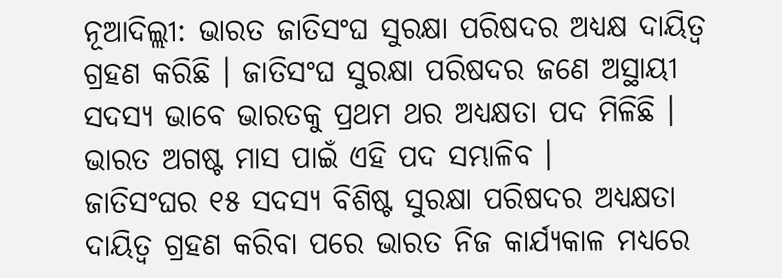ନୂଆଦିଲ୍ଲୀ: ଭାରତ ଜାତିସଂଘ ସୁରକ୍ଷା ପରିଷଦର ଅଧ୍ୟକ୍ଷ ଦାୟିତ୍ୱ ଗ୍ରହଣ କରିଛି । ଜାତିସଂଘ ସୁରକ୍ଷା ପରିଷଦର ଜଣେ ଅସ୍ଥାୟୀ ସଦସ୍ୟ ଭାବେ ଭାରତକୁ ପ୍ରଥମ ଥର ଅଧ୍ୟକ୍ଷତା ପଦ ମିଳିଛି । ଭାରତ ଅଗଷ୍ଟ ମାସ ପାଇଁ ଏହି ପଦ ସମ୍ଭାଳିବ ।
ଜାତିସଂଘର ୧୫ ସଦସ୍ୟ ବିଶିଷ୍ଟ ସୁରକ୍ଷା ପରିଷଦର ଅଧ୍ୟକ୍ଷତା ଦାୟିତ୍ୱ ଗ୍ରହଣ କରିବା ପରେ ଭାରତ ନିଜ କାର୍ଯ୍ୟକାଳ ମଧ୍ୟରେ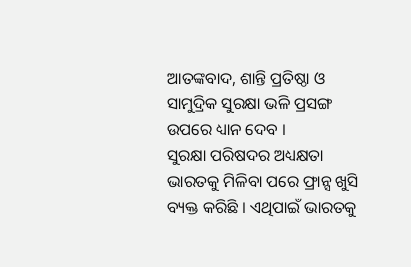ଆତଙ୍କବାଦ, ଶାନ୍ତି ପ୍ରତିଷ୍ଠା ଓ ସାମୁଦ୍ରିକ ସୁରକ୍ଷା ଭଳି ପ୍ରସଙ୍ଗ ଉପରେ ଧ୍ୟାନ ଦେବ ।
ସୁରକ୍ଷା ପରିଷଦର ଅଧ୍ୟକ୍ଷତା ଭାରତକୁ ମିଳିବା ପରେ ଫ୍ରାନ୍ସ ଖୁସି ବ୍ୟକ୍ତ କରିଛି । ଏଥିପାଇଁ ଭାରତକୁ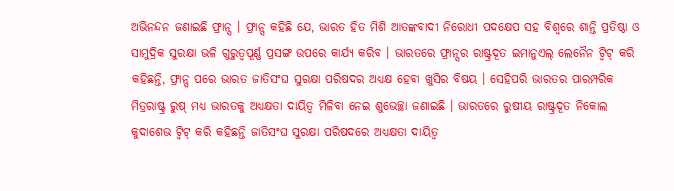ଅଭିନନ୍ଦନ ଜଣାଇଛି ଫ୍ରାନ୍ସ । ଫ୍ରାନ୍ସ କହିଛି ଯେ, ଭାରତ ହିତ ମିଶି ଆତଙ୍କବାଦୀ ନିରୋଧୀ ପଦକ୍ଷେପ ସହ ବିଶ୍ୱରେ ଶାନ୍ତି ପ୍ରତିଷ୍ଠା ଓ ସାମୁଦ୍ରିକ ସୁରକ୍ଷା ଭଳି ଗୁରୁତ୍ୱପୂର୍ଣ୍ଣ ପ୍ରସଙ୍ଗ ଉପରେ କାର୍ଯ୍ୟ କରିବ । ଭାରତରେ ଫ୍ରାନ୍ସର ରାଷ୍ଟ୍ରଦୂତ ଇମାନୁଏଲ୍ ଲେନୈନ ଟ୍ୱିଟ୍ କରି କହିଛନ୍ତି, ଫ୍ରାନ୍ସ ପରେ ଭାରତ ଜାତିସଂଘ ସୁରକ୍ଷା ପରିଷଦର ଅଧ୍ୟକ୍ଷ ହେବା ଖୁସିର ବିଷୟ । ସେହିପରି ଭାରତର ପାରମ୍ପରିକ ମିତ୍ରରାଷ୍ଟ୍ର ରୁଷ୍ ମଧ୍ୟ ଭାରତକୁ ଅଧ୍ୟକ୍ଷତା ଦାୟିତ୍ୱ ମିଳିବା ନେଇ ଶୁଭେଚ୍ଛା ଜଣାଇଛି । ଭାରତରେ ରୁଷୀୟ ରାଷ୍ଟ୍ରଦୂତ ନିକୋଲ କୁଦାଶେଭ ଟ୍ୱିଟ୍ କରି କହିଛନ୍ତି ଜାତିସଂଘ ସୁରକ୍ଷା ପରିଷଦରେ ଅଧ୍ୟକ୍ଷତା ଦାୟିତ୍ୱ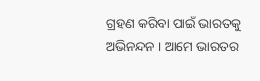ଗ୍ରହଣ କରିବା ପାଇଁ ଭାରତକୁ ଅଭିନନ୍ଦନ । ଆମେ ଭାରତର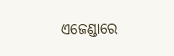ଏଜେଣ୍ଡାରେ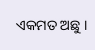ଏକମତ ଅଛୁ ।